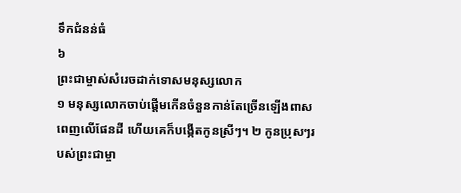ទឹកជំនន់ធំ
៦
ព្រះជាម្ចាស់សំរេចដាក់ទោសមនុស្សលោក
១ មនុស្សលោកចាប់ផ្ដើមកើនចំនួនកាន់តែច្រើនឡើងពាសពេញលើផែនដី ហើយគេក៏បង្កើតកូនស្រីៗ។ ២ កូនប្រុសៗរបស់ព្រះជាម្ចា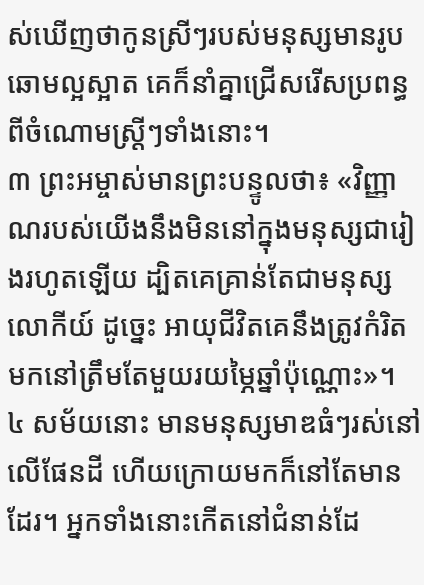ស់ឃើញថាកូនស្រីៗរបស់មនុស្សមានរូបឆោមល្អស្អាត គេក៏នាំគ្នាជ្រើសរើសប្រពន្ធពីចំណោមស្ត្រីៗទាំងនោះ។
៣ ព្រះអម្ចាស់មានព្រះបន្ទូលថា៖ «វិញ្ញាណរបស់យើងនឹងមិននៅក្នុងមនុស្សជារៀងរហូតឡើយ ដ្បិតគេគ្រាន់តែជាមនុស្សលោកីយ៍ ដូច្នេះ អាយុជីវិតគេនឹងត្រូវកំរិតមកនៅត្រឹមតែមួយរយម្ភៃឆ្នាំប៉ុណ្ណោះ»។
៤ សម័យនោះ មានមនុស្សមាឌធំៗរស់នៅលើផែនដី ហើយក្រោយមកក៏នៅតែមានដែរ។ អ្នកទាំងនោះកើតនៅជំនាន់ដែ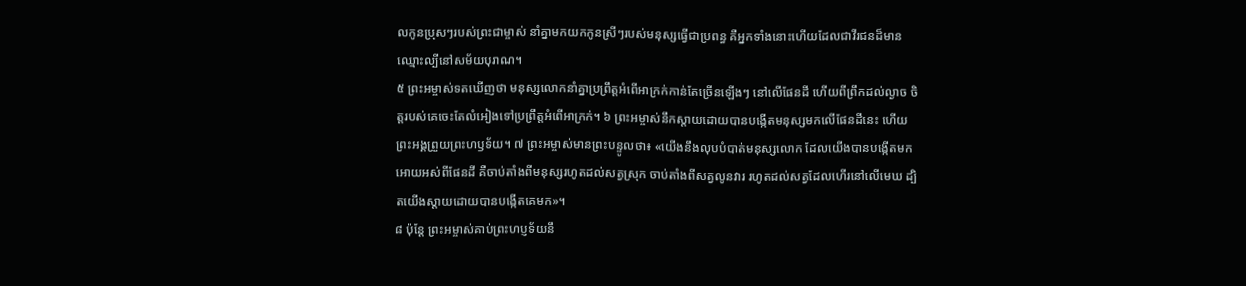លកូនប្រុសៗរបស់ព្រះជាម្ចាស់ នាំគ្នាមកយកកូនស្រីៗរបស់មនុស្សធ្វើជាប្រពន្ធ គឺអ្នកទាំងនោះហើយដែលជាវីរជនដ៏មានឈ្មោះល្បីនៅសម័យបុរាណ។
៥ ព្រះអម្ចាស់ទតឃើញថា មនុស្សលោកនាំគ្នាប្រព្រឹត្តអំពើអាក្រក់កាន់តែច្រើនឡើងៗ នៅលើផែនដី ហើយពីព្រឹកដល់ល្ងាច ចិត្តរបស់គេចេះតែលំអៀងទៅប្រព្រឹត្តអំពើអាក្រក់។ ៦ ព្រះអម្ចាស់នឹកស្ដាយដោយបានបង្កើតមនុស្សមកលើផែនដីនេះ ហើយព្រះអង្គព្រួយព្រះហឫទ័យ។ ៧ ព្រះអម្ចាស់មានព្រះបន្ទូលថា៖ «យើងនឹងលុបបំបាត់មនុស្សលោក ដែលយើងបានបង្កើតមកអោយអស់ពីផែនដី គឺចាប់តាំងពីមនុស្សរហូតដល់សត្វស្រុក ចាប់តាំងពីសត្វលូនវារ រហូតដល់សត្វដែលហើរនៅលើមេឃ ដ្បិតយើងស្ដាយដោយបានបង្កើតគេមក»។
៨ ប៉ុន្តែ ព្រះអម្ចាស់គាប់ព្រះហប្ញទ័យនឹ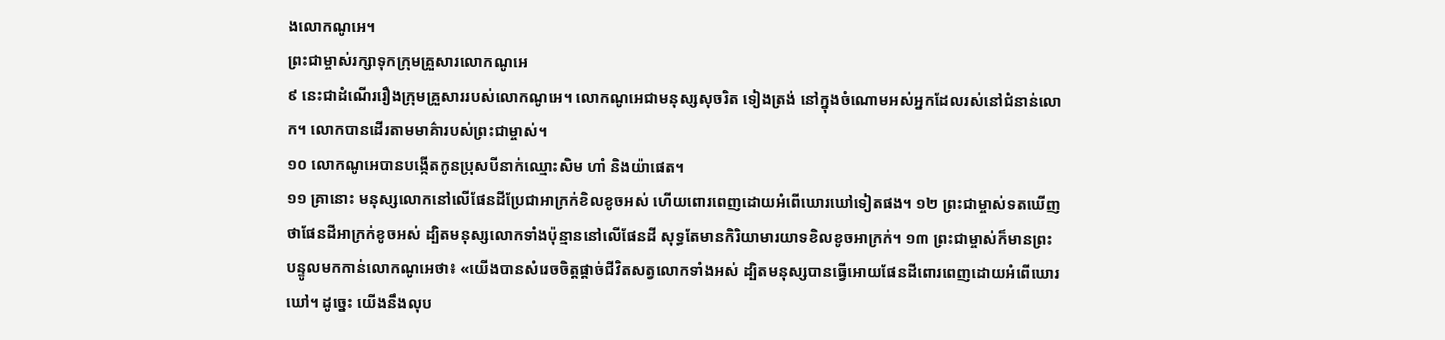ងលោកណូអេ។
ព្រះជាម្ចាស់រក្សាទុកក្រុមគ្រួសារលោកណូអេ
៩ នេះជាដំណើររឿងក្រុមគ្រួសាររបស់លោកណូអេ។ លោកណូអេជាមនុស្សសុចរិត ទៀងត្រង់ នៅក្នុងចំណោមអស់អ្នកដែលរស់នៅជំនាន់លោក។ លោកបានដើរតាមមាគ៌ារបស់ព្រះជាម្ចាស់។
១០ លោកណូអេបានបង្កើតកូនប្រុសបីនាក់ឈ្មោះសិម ហាំ និងយ៉ាផេត។
១១ គ្រានោះ មនុស្សលោកនៅលើផែនដីប្រែជាអាក្រក់ខិលខូចអស់ ហើយពោរពេញដោយអំពើឃោរឃៅទៀតផង។ ១២ ព្រះជាម្ចាស់ទតឃើញថាផែនដីអាក្រក់ខូចអស់ ដ្បិតមនុស្សលោកទាំងប៉ុន្មាននៅលើផែនដី សុទ្ធតែមានកិរិយាមារយាទខិលខូចអាក្រក់។ ១៣ ព្រះជាម្ចាស់ក៏មានព្រះបន្ទូលមកកាន់លោកណូអេថា៖ «យើងបានសំរេចចិត្តផ្ដាច់ជីវិតសត្វលោកទាំងអស់ ដ្បិតមនុស្សបានធ្វើអោយផែនដីពោរពេញដោយអំពើឃោរឃៅ។ ដូច្នេះ យើងនឹងលុប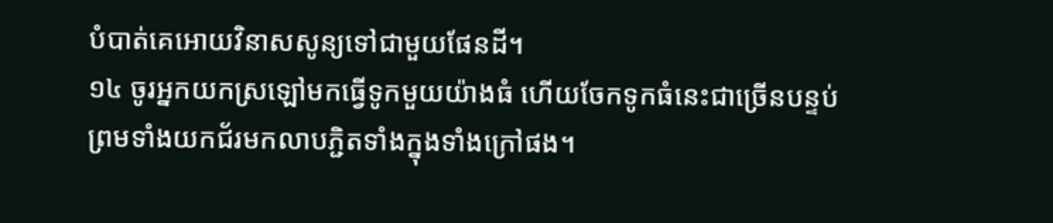បំបាត់គេអោយវិនាសសូន្យទៅជាមួយផែនដី។
១៤ ចូរអ្នកយកស្រឡៅមកធ្វើទូកមួយយ៉ាងធំ ហើយចែកទូកធំនេះជាច្រើនបន្ទប់ ព្រមទាំងយកជ័រមកលាបភ្ជិតទាំងក្នុងទាំងក្រៅផង។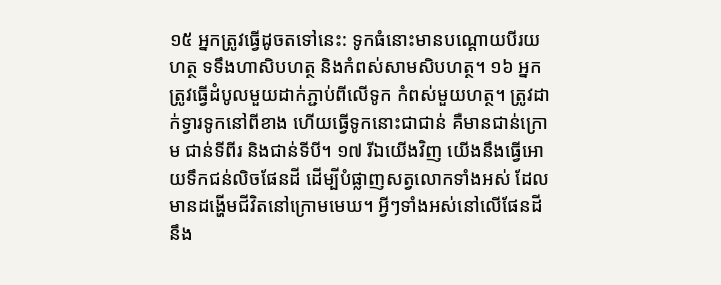១៥ អ្នកត្រូវធ្វើដូចតទៅនេះ: ទូកធំនោះមានបណ្ដោយបីរយហត្ថ ទទឹងហាសិបហត្ថ និងកំពស់សាមសិបហត្ថ។ ១៦ អ្នកត្រូវធ្វើដំបូលមួយដាក់ភ្ជាប់ពីលើទូក កំពស់មួយហត្ថ។ ត្រូវដាក់ទ្វារទូកនៅពីខាង ហើយធ្វើទូកនោះជាជាន់ គឺមានជាន់ក្រោម ជាន់ទីពីរ និងជាន់ទីបី។ ១៧ រីឯយើងវិញ យើងនឹងធ្វើអោយទឹកជន់លិចផែនដី ដើម្បីបំផ្លាញសត្វលោកទាំងអស់ ដែលមានដង្ហើមជីវិតនៅក្រោមមេឃ។ អ្វីៗទាំងអស់នៅលើផែនដីនឹង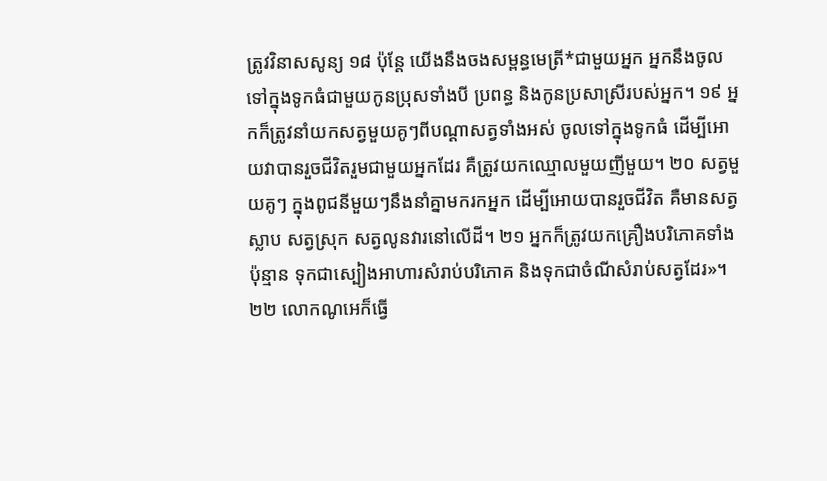ត្រូវវិនាសសូន្យ ១៨ ប៉ុន្តែ យើងនឹងចងសម្ពន្ធមេត្រី*ជាមួយអ្នក អ្នកនឹងចូលទៅក្នុងទូកធំជាមួយកូនប្រុសទាំងបី ប្រពន្ធ និងកូនប្រសាស្រីរបស់អ្នក។ ១៩ អ្នកក៏ត្រូវនាំយកសត្វមួយគូៗពីបណ្ដាសត្វទាំងអស់ ចូលទៅក្នុងទូកធំ ដើម្បីអោយវាបានរួចជីវិតរួមជាមួយអ្នកដែរ គឺត្រូវយកឈ្មោលមួយញីមួយ។ ២០ សត្វមួយគូៗ ក្នុងពូជនីមួយៗនឹងនាំគ្នាមករកអ្នក ដើម្បីអោយបានរួចជីវិត គឺមានសត្វស្លាប សត្វស្រុក សត្វលូនវារនៅលើដី។ ២១ អ្នកក៏ត្រូវយកគ្រឿងបរិភោគទាំងប៉ុន្មាន ទុកជាស្បៀងអាហារសំរាប់បរិភោគ និងទុកជាចំណីសំរាប់សត្វដែរ»។ ២២ លោកណូអេក៏ធ្វើ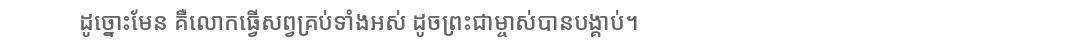ដូច្នោះមែន គឺលោកធ្វើសព្វគ្រប់ទាំងអស់ ដូចព្រះជាម្ចាស់បានបង្គាប់។